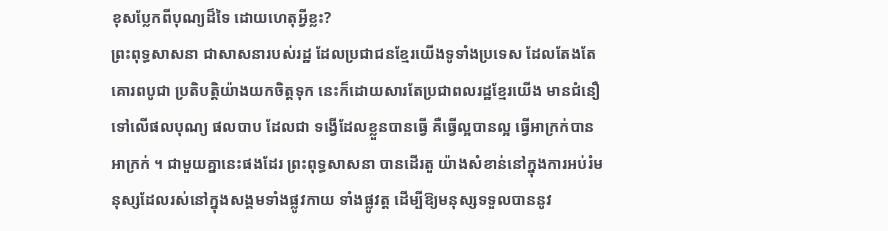ខុសប្លែកពីបុណ្យដ៏ទៃ ដោយហេតុអ្វីខ្លះ?
ព្រះពុទ្ធសាសនា ជាសាសនារបស់រដ្ឋ ដែលប្រជាជនខ្មែរយើងទូទាំងប្រទេស ដែលតែងតែគោរពបូជា ប្រតិបត្ដិយ៉ាងយកចិត្ដទុក នេះក៏ដោយសារតែប្រជាពលរដ្ឋខ្មែរយើង មានជំនឿទៅលើផលបុណ្យ ផលបាប ដែលជា ទង្វើដែលខ្លួនបានធ្វើ គឺធ្វើល្អបានល្អ ធ្វើអាក្រក់បានអាក្រក់ ។ ជាមួយគ្នានេះផងដែរ ព្រះពុទ្ធសាសនា បានដើរតួ យ៉ាងសំខាន់នៅក្នុងការអប់រំមនុស្សដែលរស់នៅក្នុងសង្គមទាំងផ្លូវកាយ ទាំងផ្លូវត្ដ ដើម្បីឱ្យមនុស្សទទួលបាននូវ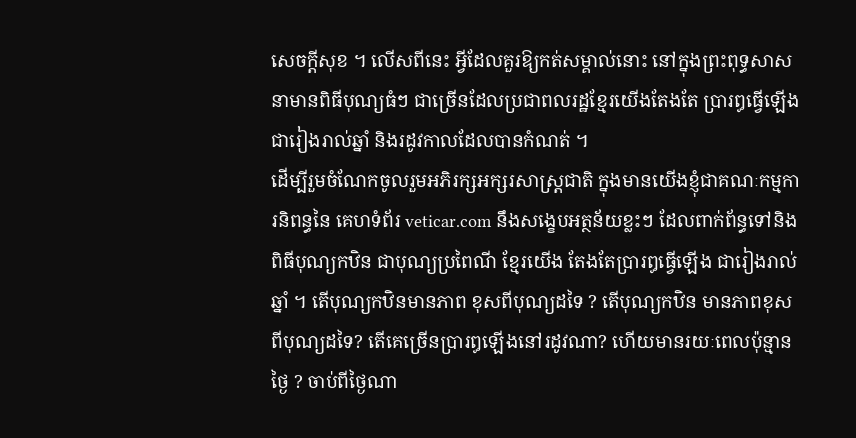សេចក្ដីសុខ ។ លើសពីនេះ អ្វីដែលគួរឱ្យកត់សម្គាល់នោះ នៅក្នុងព្រះពុទ្ធសាសនាមានពិធីបុណ្យធំៗ ជាច្រើនដែលប្រជាពលរដ្ឋខ្មែរយើងតែងតែ ប្រារឰធ្វើឡើង ជារៀងរាល់ឆ្នាំ និងរដូវកាលដែលបានកំណត់ ។
ដើម្បីរួមចំណែកចូលរួមអភិរក្សអក្សរសាស្ដ្រជាតិ ក្នុងមានយើងខ្ញុំជាគណៈកម្មការនិពន្ធនៃ គេហទំព័រ veticar.com នឹងសង្ខេបអត្ថន័យខ្លះៗ ដែលពាក់ព័ន្ធទៅនិងពិធីបុណ្យកឋិន ជាបុណ្យប្រពៃណី ខ្មែរយើង តែងតែប្រារឰធ្វើឡើង ជារៀងរាល់ឆ្នាំ ។ តើបុណ្យកឋិនមានភាព ខុសពីបុណ្យដទៃ ? តើបុណ្យកឋិន មានភាពខុសពីបុណ្យដទៃ? តើគេច្រើនប្រារឰឡើងនៅរដូវណា? ហើយមានរយៈពេលប៉ុន្មានថ្ងៃ ? ចាប់ពីថ្ងៃណា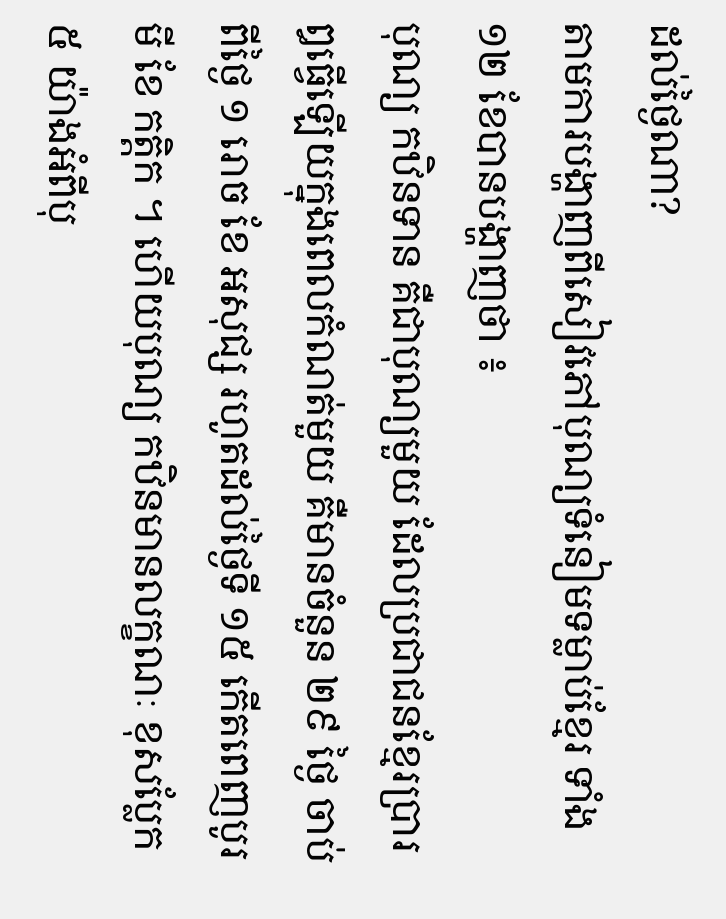ដល់ថ្ងៃណា?
តាមការបង្ហាញពីសៀវភៅបុណ្យទំនៀមទម្លាប់ខ្មែរ ទាំង១២ ខែបានបង្ហាញថា ៖
បុណ្យ កឋិនទាន គឺជាបុណ្យមួយ ដែលប្រជាជនខ្មែរប្រារឰធ្វើឡើយក្នុងពេលកំណត់មួយ គឺមានចំនួន ២៩ ថ្ងៃ ចាប់ពីថ្ងៃ ១ រោច ខែ អសុជ្ស រហូតដល់ថ្ងៃទី ១៥ កើតពេញបូរមី ខែ កត្ដិក ។ ហើយបុណ្យ កឋិនមានលក្ខណៈ ខុសប្លែក ៥ យ៉ាងអំពីបុ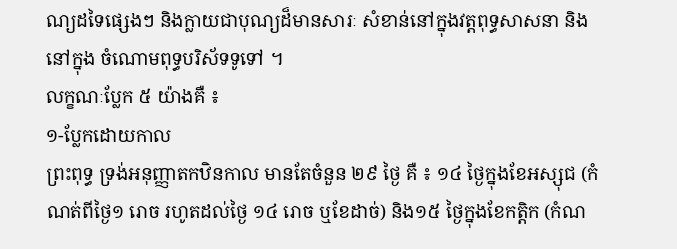ណ្យដទៃផ្សេងៗ និងក្លាយជាបុណ្យដ៏មានសារៈ សំខាន់នៅក្នុងវត្ដពុទ្ធសាសនា និងនៅក្នុង ចំណោមពុទ្ធបរិស័ទទូទៅ ។
លក្ខណៈប្លែក ៥ យ៉ាងគឺ ៖
១-ប្លែកដោយកាល
ព្រះពុទ្ធ ទ្រង់អនុញ្ញាតកឋិនកាល មានតែចំនួន ២៩ ថ្ងៃ គឺ ៖ ១៤ ថ្ងៃក្នុងខែអស្សុជ (កំណត់ពីថ្ងៃ១ រោច រហូតដល់ថ្ងៃ ១៤ រោច ឬខែដាច់) និង១៥ ថ្ងៃក្នុងខែកត្ដិក (កំណ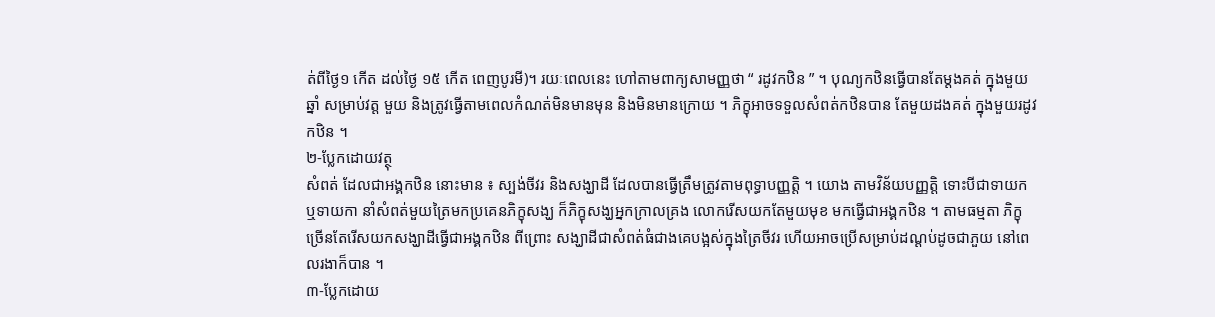ត់ពីថ្ងៃ១ កើត ដល់ថ្ងៃ ១៥ កើត ពេញបូរមី)។ រយៈពេលនេះ ហៅតាមពាក្យសាមញ្ញថា “ រដូវកឋិន ” ។ បុណ្យកឋិនធ្វើបានតែម្ដងគត់ ក្នុងមួយឆ្នាំ សម្រាប់វត្ដ មួយ និងត្រូវធ្វើតាមពេលកំណត់មិនមានមុន និងមិនមានក្រោយ ។ ភិក្ខុអាចទទួលសំពត់កឋិនបាន តែមួយដងគត់ ក្នុងមួយរដូវកឋិន ។
២-ប្លែកដោយវត្ថុ
សំពត់ ដែលជាអង្គកឋិន នោះមាន ៖ ស្បង់ចីវរ និងសង្ឃាដី ដែលបានធ្វើត្រឹមត្រូវតាមពុទ្ធាបញ្ញត្តិ ។ យោង តាមវិន័យបញ្ញត្តិ ទោះបីជាទាយក ឬទាយកា នាំសំពត់មួយត្រៃមកប្រគេនភិក្ខុសង្ឃ ក៏ភិក្ខុសង្ឃអ្នកក្រាលគ្រង លោករើសយកតែមួយមុខ មកធ្វើជាអង្គកឋិន ។ តាមធម្មតា ភិក្ខុច្រើនតែរើសយកសង្ឃាដីធ្វើជាអង្គកឋិន ពីព្រោះ សង្ឃាដីជាសំពត់ធំជាងគេបង្អស់ក្នុងត្រៃចីវរ ហើយអាចប្រើសម្រាប់ដណ្ដប់ដូចជាភួយ នៅពេលរងាក៏បាន ។
៣-ប្លែកដោយ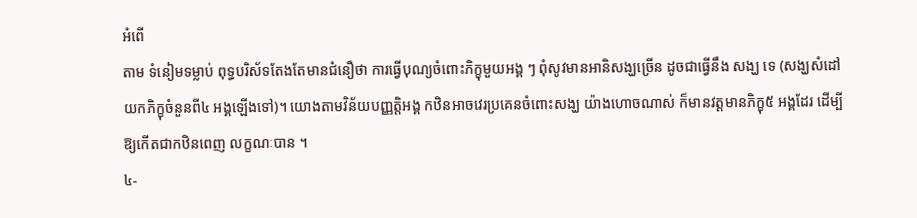អំពើ
តាម ទំនៀមទម្លាប់ ពុទ្ធបរិស័ទតែងតែមានជំនឿថា ការធ្វើបុណ្យចំពោះភិក្ខុមួយអង្គ ៗ ពុំសូវមានអានិសង្ឃច្រើន ដូចជាធ្វើនឹង សង្ឃ ទេ (សង្ឃសំដៅយកភិក្ខុចំនួនពី៤ អង្គឡើងទៅ)។ យោងតាមវិន័យបញ្ញត្តិអង្គ កឋិនអាចវេរប្រគេនចំពោះសង្ឃ យ៉ាងហោចណាស់ ក៏មានវត្ដមានភិក្ខុ៥ អង្គដែរ ដើម្បីឱ្យកើតជាកឋិនពេញ លក្ខណៈបាន ។
៤-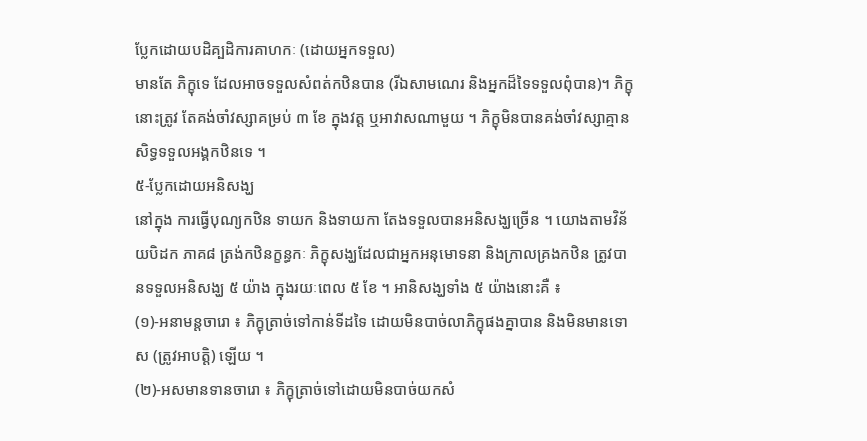ប្លែកដោយបដិគ្បដិការគាហកៈ (ដោយអ្នកទទួល)
មានតែ ភិក្ខុទេ ដែលអាចទទួលសំពត់កឋិនបាន (រីឯសាមណេរ និងអ្នកដ៏ទៃទទួលពុំបាន)។ ភិក្ខុនោះត្រូវ តែគង់ចាំវស្សាគម្រប់ ៣ ខែ ក្នុងវត្ដ ឬអាវាសណាមួយ ។ ភិក្ខុមិនបានគង់ចាំវស្សាគ្មានសិទ្ធទទួលអង្គកឋិនទេ ។
៥-ប្លែកដោយអនិសង្ឃ
នៅក្នុង ការធ្វើបុណ្យកឋិន ទាយក និងទាយកា តែងទទួលបានអនិសង្ឃច្រើន ។ យោងតាមវិន័យបិដក ភាគ៨ ត្រង់កឋិនក្ខន្ធកៈ ភិក្ខុសង្ឃដែលជាអ្នកអនុមោទនា និងក្រាលគ្រងកឋិន ត្រូវបានទទួលអនិសង្ឃ ៥ យ៉ាង ក្នុងរយៈពេល ៥ ខែ ។ អានិសង្ឃទាំង ៥ យ៉ាងនោះគឺ ៖
(១)-អនាមន្ដចារោ ៖ ភិក្ខុត្រាច់ទៅកាន់ទីដទៃ ដោយមិនបាច់លាភិក្ខុផងគ្នាបាន និងមិនមានទោស (ត្រូវអាបត្តិ) ឡើយ ។
(២)-អសមានទានចារោ ៖ ភិក្ខុត្រាច់ទៅដោយមិនបាច់យកសំ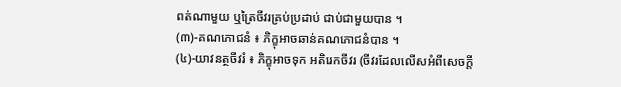ពត់ណាមួយ ឬត្រៃចីវរគ្រប់ប្រដាប់ ជាប់ជាមួយបាន ។
(៣)-គណភោជនំ ៖ ភិក្ខុអាចឆាន់គណភោជនំបាន ។
(៤)-យាវនត្ថចីវរំ ៖ ភិក្ខុអាចទុក អតិរេកចីវរ (ចីវរដែលលើសអំពីសេចក្ដី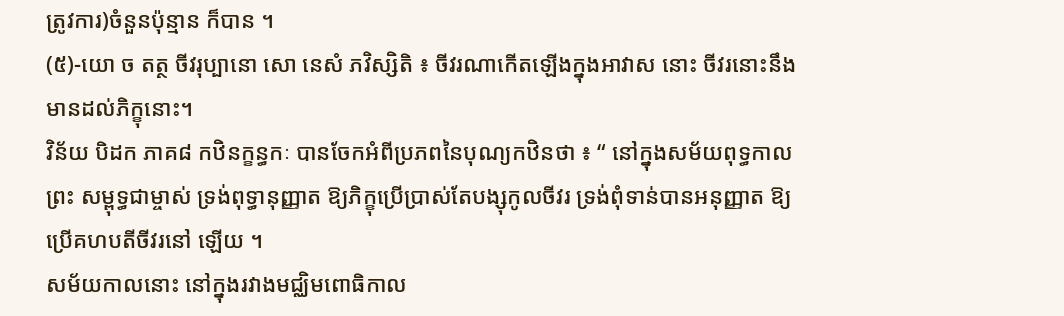ត្រូវការ)ចំនួនប៉ុន្មាន ក៏បាន ។
(៥)-យោ ច តត្ថ ចីវរុប្បានោ សោ នេសំ ភវិស្សិតិ ៖ ចីវរណាកើតឡើងក្នុងអាវាស នោះ ចីវរនោះនឹងមានដល់ភិក្ខុនោះ។
វិន័យ បិដក ភាគ៨ កឋិនក្ខន្ធកៈ បានចែកអំពីប្រភពនៃបុណ្យកឋិនថា ៖ “ នៅក្នុងសម័យពុទ្ធកាល ព្រះ សម្ពុទ្ធជាម្ចាស់ ទ្រង់ពុទ្ធានុញ្ញាត ឱ្យភិក្ខុប្រើប្រាស់តែបង្សុកូលចីវរ ទ្រង់ពុំទាន់បានអនុញ្ញាត ឱ្យប្រើគហបតីចីវរនៅ ឡើយ ។
សម័យកាលនោះ នៅក្នុងរវាងមជ្ឈិមពោធិកាល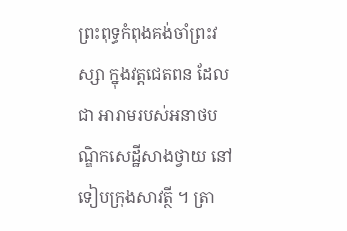ព្រះពុទ្ធកំពុងគង់ចាំព្រះវស្សា ក្នុងវត្ដជេតពន ដែលជា អារាមរបស់អនាថបណ្ឌិកសេដ្ឋីសាងថ្វាយ នៅទៀបក្រុងសាវត្ថី ។ ត្រា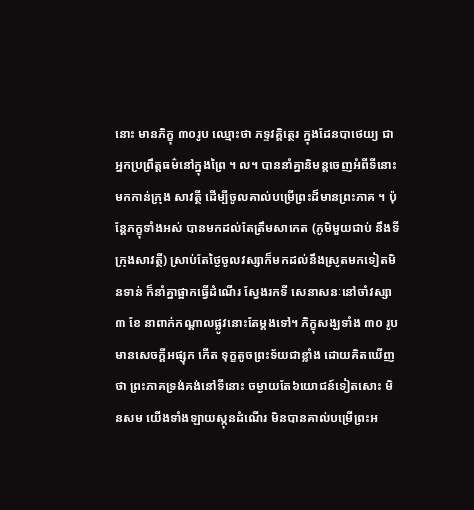នោះ មានភិក្ខុ ៣០រូប ឈ្មោះថា ភទ្ទវគ្គិត្ថេរ ក្នុងដែនបាថេយ្យ ជាអ្នកប្រព្រឹត្តធម៌នៅក្នុងព្រៃ ។ ល។ បាននាំគ្នានិមន្តចេញអំពីទីនោះ មកកាន់ក្រុង សាវត្ថី ដើម្បីចូលគាល់បម្រើព្រះដ៏មានព្រះភាគ ។ ប៉ុន្តែភក្ខុទាំងអស់ បានមកដល់តែត្រឹមសាកេត (ភូមិមួយជាប់ នឹងទីក្រុងសាវត្ថី) ស្រាប់តែថ្ងៃចូលវស្សាក៏មកដល់នឹងស្រូតមកទៀតមិនទាន់ ក៏នាំគ្នាផ្អាកធ្វើដំណើរ ស្វែងរកទី សេនាសនៈនៅចាំវស្សា ៣ ខែ នាពាក់កណ្តាលផ្លូវនោះតែម្ដងទៅ។ ភិក្ខុសង្ឃទាំង ៣០ រូបមានសេចក្ដីអផ្សុក កើត ទុក្ខតូចព្រះទ័យជាខ្លាំង ដោយគិតឃើញថា ព្រះភាគទ្រង់គង់នៅទីនោះ ចម្ងាយតែ៦យោជន៍ទៀតសោះ មិនសម យើងទាំងឡាយស្កុនដំណើរ មិនបានគាល់បម្រើព្រះអ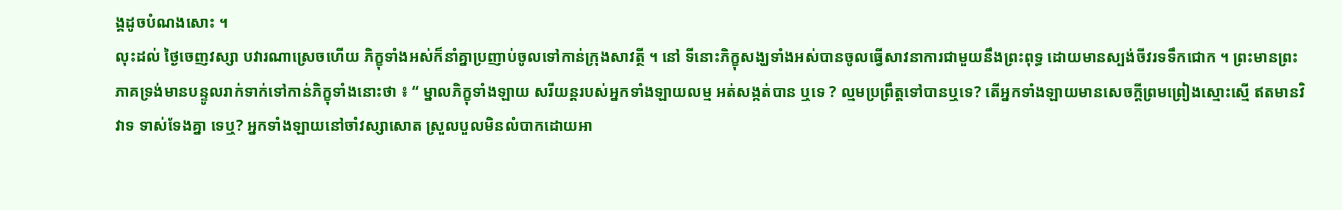ង្គដូចបំណងសោះ ។
លុះដល់ ថ្ងៃចេញវស្សា បវារណាស្រេចហើយ ភិក្ខុទាំងអស់ក៏នាំគ្នាប្រញាប់ចូលទៅកាន់ក្រុងសាវត្ថី ។ នៅ ទីនោះភិក្ខុសង្ឃទាំងអស់បានចូលធ្វើសាវនាការជាមួយនឹងព្រះពុទ្ធ ដោយមានស្បង់ចីវរទទឹកជោក ។ ព្រះមានព្រះ ភាគទ្រង់មានបន្ទូលរាក់ទាក់ទៅកាន់ភិក្ខុទាំងនោះថា ៖ “ ម្នាលភិក្ខុទាំងឡាយ សរីយន្ដរបស់អ្នកទាំងឡាយលម្ម អត់សង្កត់បាន ឬទេ ? ល្មមប្រព្រឹត្ដទៅបានឬទេ? តើអ្នកទាំងឡាយមានសេចក្ដីព្រមព្រៀងស្មោះស្មើ ឥតមានវិវាទ ទាស់ទែងគ្នា ទេឬ? អ្នកទាំងឡាយនៅចាំវស្សាសោត ស្រួលបួលមិនលំបាកដោយអា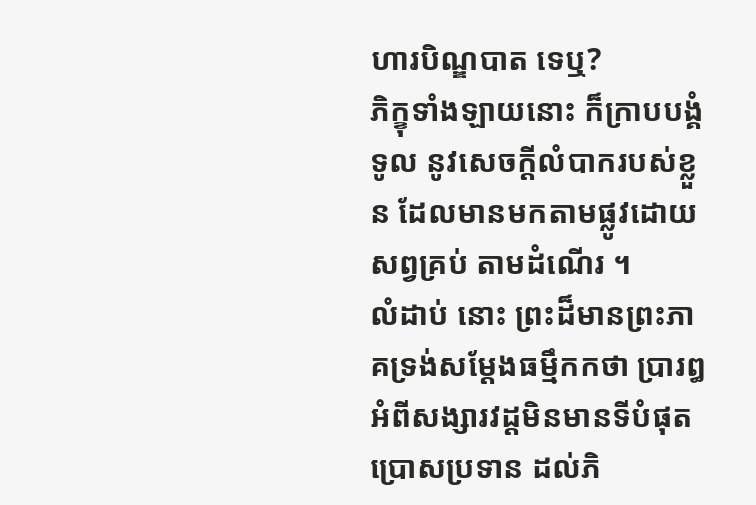ហារបិណ្ឌបាត ទេឬ?
ភិក្ខុទាំងឡាយនោះ ក៏ក្រាបបង្គំទូល នូវសេចក្ដីលំបាករបស់ខ្លួន ដែលមានមកតាមផ្លូវដោយសព្វគ្រប់ តាមដំណើរ ។
លំដាប់ នោះ ព្រះដ៏មានព្រះភាគទ្រង់សម្ដែងធម្មឹកកថា ប្រារឰអំពីសង្សារវដ្ដមិនមានទីបំផុត ប្រោសប្រទាន ដល់ភិ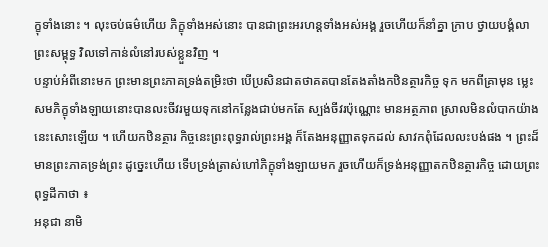ក្ខុទាំងនោះ ។ លុះចប់ធម៌ហើយ ភិក្ខុទាំងអស់នោះ បានជាព្រះអរហន្តទាំងអស់អង្គ រួចហើយក៏នាំគ្នា ក្រាប ថ្វាយបង្គំលាព្រះសម្ពុទ្ធ វិលទៅកាន់លំនៅរបស់ខ្លួនវិញ ។
បន្ទាប់អំពីនោះមក ព្រះមានព្រះភាគទ្រង់តម្រិះថា បើប្រសិនជាតថាគតបានតែងតាំងកឋិនត្ថារកិច្ច ទុក មកពីគ្រាមុន ម្លេះសមភិក្ខុទាំងឡាយនោះបានលះចីវរមួយទុកនៅកន្លែងជាប់មកតែ ស្បង់ចីវរប៉ុណ្ណោះ មានអត្ថភាព ស្រាលមិនលំបាកយ៉ាងនេះសោះឡើយ ។ ហើយកឋិនត្ថារ កិច្ចនេះព្រះពុទ្ធរាល់ព្រះអង្គ ក៏តែងអនុញ្ញាតទុកដល់ សាវកពុំដែលលះបង់ផង ។ ព្រះដ៏មានព្រះភាគទ្រង់ព្រះ ដូច្នេះហើយ ទើបទ្រង់ត្រាស់ហៅភិក្ខុទាំងឡាយមក រួចហើយក៏ទ្រង់អនុញ្ញាតកឋិនត្ថារកិច្ច ដោយព្រះពុទ្ធដីកាថា ៖
អនុជា នាមិ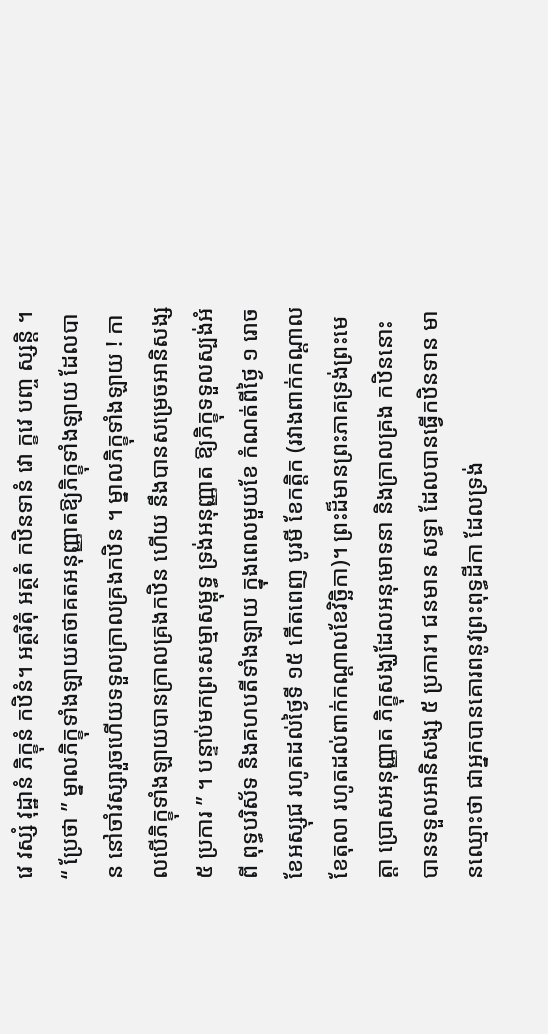វេ វស្សំ វុដ្ឋានំ ភិក្ខុនំ កឋិនំ។ អត្ថរិតុំ អត្ថតំ កឋិនទានំ វោ ក្ខវេ បញ្ច ស្សន្ដិ ។ “ ប្រែថា ” ម្នាលភិក្ខុទាំងឡាយតថាគតអនុញ្ញាតឱ្យភិក្ខុទាំងឡាយ ដែលបាន នៅចាំវស្សារួចហើយទទួលក្រាលគ្រងកឋិន ។ ម្នាលភិក្ខុទាំងឡាយ ! កាលបើភិក្ខុទាំងឡាយបានក្រាលគ្រងកឋិន ហើយ នឹងបានសម្រេចអានិសង្ស ៥ ប្រការ ” ។ បន្ទាប់មកព្រះសម្មាសម្ពុទ្ធ ទ្រង់អនុញ្ញាត ឱ្យភិក្ខុទទួលស្បង់អំពី ពុទ្ធបរិស័ទ និងគហបតីទាំងឡាយ ក្នុងពេលមួយខែ កំណត់ពីថ្ងៃ ១ រោច ខែអស្សុជ រហូតដល់ថ្ងៃទី ១៥ កើតពេញ បូរមី ខែកត្ដិក (រវាងពាក់កណ្ដាលខែតុលា រហូតដល់ពាក់កណ្ដាលខែវិច្ឆិកា)។ ព្រះដ៏មានព្រះភាគទ្រង់ព្រះមេត្ដា ប្រោសអនុញ្ញាត ភិក្ខុសង្ឃដែលអនុមោទនា និងក្រាលគ្រង កឋិននោះ បានទទួលអានិសង្ស ៥ ប្រការ។ ជនមាន សទ្ធា ដែលបានធ្វើកឋិនទាន មានឈ្មោះថា ជាអ្នកបានគោរពនូវព្រះពុទ្ធដីកា ដែលទ្រង់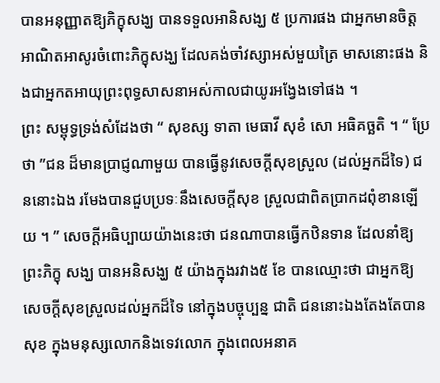បានអនុញ្ញាតឱ្យភិក្ខុសង្ឃ បានទទួលអានិសង្ឃ ៥ ប្រការផង ជាអ្នកមានចិត្តអាណិតអាសូរចំពោះភិក្ខុសង្ឃ ដែលគង់ចាំវស្សាអស់មួយត្រៃ មាសនោះផង និងជាអ្នកតអាយុព្រះពុទ្ធសាសនាអស់កាលជាយូរអង្វែងទៅផង ។
ព្រះ សម្ពុទ្ធទ្រង់សំដែងថា “ សុខស្ស ទាតា មេធាវី សុខំ សោ អធិគច្ឆតិ ។ “ ប្រែថា ”ជន ដ៏មានប្រាជ្ញណាមួយ បានធ្វើនូវសេចក្ដីសុខស្រួល (ដល់អ្នកដ៏ទៃ) ជននោះឯង រមែងបានជួបប្រទៈនឹងសេចក្ដីសុខ ស្រួលជាពិតប្រាកដពុំខានឡើយ ។ ” សេចក្ដីអធិប្បាយយ៉ាងនេះថា ជនណាបានធ្វើកឋិនទាន ដែលនាំឱ្យព្រះភិក្ខុ សង្ឃ បានអនិសង្ឃ ៥ យ៉ាងក្នុងរវាង៥ ខែ បានឈ្មោះថា ជាអ្នកឱ្យសេចក្ដីសុខស្រួលដល់អ្នកដ៏ទៃ នៅក្នុងបច្ចុប្បន្ន ជាតិ ជននោះឯងតែងតែបានសុខ ក្នុងមនុស្សលោកនិងទេវលោក ក្នុងពេលអនាគ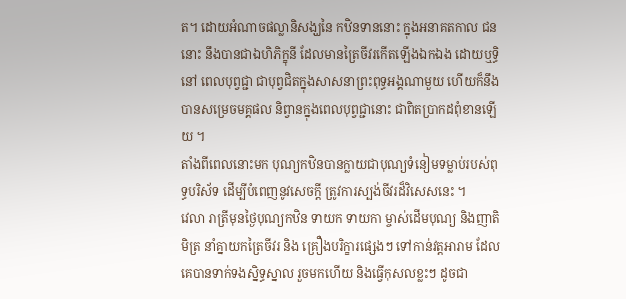ត។ ដោយអំណាចផល្លានិសង្ឃនៃ កឋិនទាននោះ ក្នុងអនាគតកាល ជននោះ នឹងបានជាឯហិភិក្ខុនី ដែលមានត្រៃចីវរកើតឡើងឯកឯង ដោយឬទ្ធិ នៅ ពេលបុព្វជ្ជា ជាបុព្វជិតក្នុងសាសនាព្រះពុទ្ធអង្គណាមួយ ហើយក៏នឹងបានសម្រេចមគ្គផល និព្វានក្នុងពេលបុព្វជ្ជានោះ ជាពិតប្រាកដពុំខានឡើយ ។
តាំងពីពេលនោះមក បុណ្យកឋិនបានក្លាយជាបុណ្យទំនៀមទម្លាប់របស់ពុទ្ធបរិស័ទ ដើម្បីបំពេញនូវសេចក្ដី ត្រូវការស្បង់ចីវរដ៏វិសេសនេះ ។
វេលា រាត្រីមុនថ្ងៃបុណ្យកឋិន ទាយក ទាយកា ម្ចាស់ដើមបុណ្យ និងញាតិមិត្រ នាំគ្នាយកត្រៃចីវរ និង គ្រឿងបរិក្ខារផ្សេងៗ ទៅកាន់វត្ដអារាម ដែលគេបានទាក់ទងស្និទ្ធស្នាល រួចមកហើយ និងធ្វើកុសលខ្លះៗ ដូចជា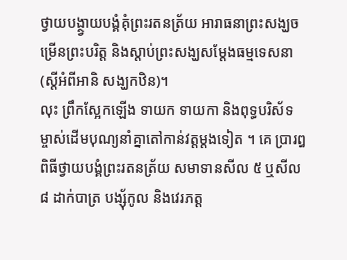ថ្វាយបង្ថ្វាយបង្គំគុំព្រះរតនត្រ័យ អារាធនាព្រះសង្ឃចម្រើនព្រះបរិត្ដ និងស្ដាប់ព្រះសង្ឃសម្ដែងធម្មទេសនា (ស្ដីអំពីអានិ សង្ឃកឋិន)។
លុះ ព្រឹកស្អែកឡើង ទាយក ទាយកា និងពុទ្ធបរិស័ទ ម្ចាស់ដើមបុណ្យនាំគ្នាតៅកាន់វត្ដម្ដងទៀត ។ គេ ប្រារឰពិធីថ្វាយបង្គំព្រះរតនត្រ័យ សមាទានសីល ៥ ឬសីល ៨ ដាក់បាត្រ បង្សុ័កូល និងវេរភត្ដ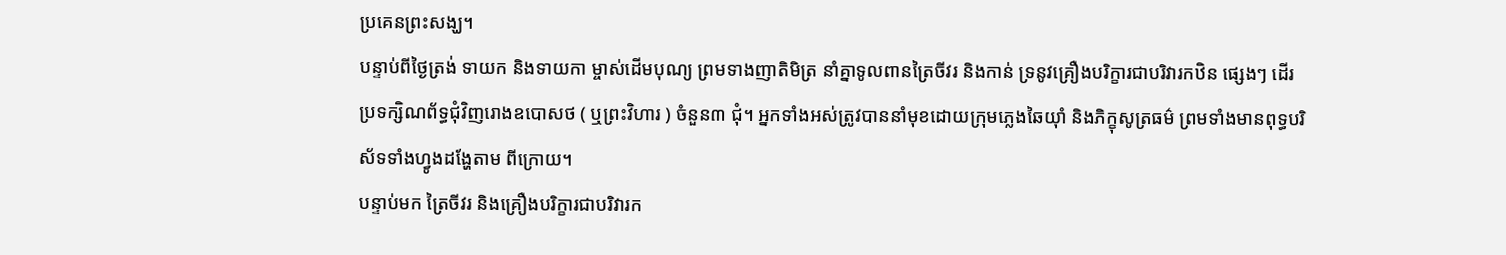ប្រគេនព្រះសង្ឃ។
បន្ទាប់ពីថ្ងៃត្រង់ ទាយក និងទាយកា ម្ចាស់ដើមបុណ្យ ព្រមទាងញាតិមិត្រ នាំគ្នាទូលពានត្រៃចីវរ និងកាន់ ទ្រនូវគ្រឿងបរិក្ខារជាបរិវារកឋិន ផ្សេងៗ ដើរប្រទក្សិណព័ទ្ធជុំវិញរោងឧបោសថ ( ឬព្រះវិហារ ) ចំនួន៣ ជុំ។ អ្នកទាំងអស់ត្រូវបាននាំមុខដោយក្រុមភ្លេងឆៃយ៉ាំ និងភិក្ខុសូត្រធម៌ ព្រមទាំងមានពុទ្ធបរិស័ទទាំងហ្វូងដង្ហែតាម ពីក្រោយ។
បន្ទាប់មក ត្រៃចីវរ និងគ្រឿងបរិក្ខារជាបរិវារក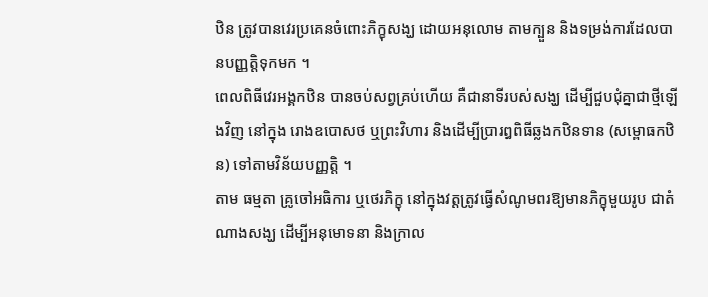ឋិន ត្រូវបានវេរប្រគេនចំពោះភិក្ខុសង្ឃ ដោយអនុលោម តាមក្បួន និងទម្រង់ការដែលបានបញ្ញត្តិទុកមក ។
ពេលពិធីវេរអង្គកឋិន បានចប់សព្វគ្រប់ហើយ គឺជានាទីរបស់សង្ឃ ដើម្បីជួបជុំគ្នាជាថ្មីឡើងវិញ នៅក្នុង រោងឧបោសថ ឬព្រះវិហារ និងដើម្បីប្រារឰពិធីឆ្លងកឋិនទាន (សម្ពោធកឋិន) ទៅតាមវិន័យបញ្ញត្តិ ។
តាម ធម្មតា គ្រូចៅអធិការ ឬថេរភិក្ខុ នៅក្នុងវត្ដត្រូវធ្វើសំណូមពរឱ្យមានភិក្ខុមួយរូប ជាតំណាងសង្ឃ ដើម្បីអនុមោទនា និងក្រាល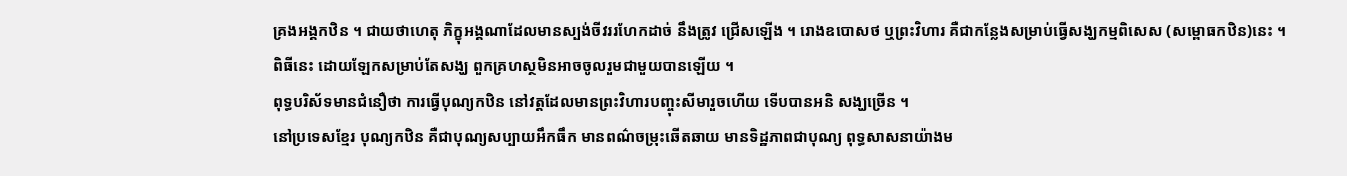គ្រងអង្គកឋិន ។ ជាយថាហេតុ ភិក្ខុអង្គណាដែលមានស្បង់ចីវររហែកដាច់ នឹងត្រូវ ជ្រើសឡើង ។ រោងឧបោសថ ឬព្រះវិហារ គឺជាកន្លែងសម្រាប់ធ្វើសង្ឃកម្មពិសេស (សម្ពោធកឋិន)នេះ ។ ពិធីនេះ ដោយឡែកសម្រាប់តែសង្ឃ ពួកគ្រហស្ថមិនអាចចូលរួមជាមួយបានឡើយ ។
ពុទ្ធបរិស័ទមានជំនឿថា ការធ្វើបុណ្យកឋិន នៅវត្ដដែលមានព្រះវិហារបញ្ចុះសីមារួចហើយ ទើបបានអនិ សង្ឃច្រើន ។
នៅប្រទេសខ្មែរ បុណ្យកឋិន គឺជាបុណ្យសប្បាយអឹកធឹក មានពណ៌ចម្រុះឆើតឆាយ មានទិដ្ឋភាពជាបុណ្យ ពុទ្ធសាសនាយ៉ាងម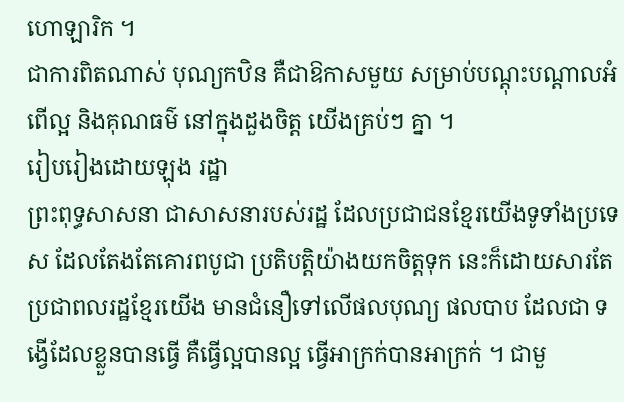ហោឡារិក ។
ជាការពិតណាស់ បុណ្យកឋិន គឺជាឱកាសមួយ សម្រាប់បណ្តុះបណ្តាលអំពើល្អ និងគុណធម៌ នៅក្នុងដួងចិត្ត យើងគ្រប់ៗ គ្នា ។
រៀបរៀងដោយឡុង រដ្ឋា
ព្រះពុទ្ធសាសនា ជាសាសនារបស់រដ្ឋ ដែលប្រជាជនខ្មែរយើងទូទាំងប្រទេស ដែលតែងតែគោរពបូជា ប្រតិបត្ដិយ៉ាងយកចិត្ដទុក នេះក៏ដោយសារតែប្រជាពលរដ្ឋខ្មែរយើង មានជំនឿទៅលើផលបុណ្យ ផលបាប ដែលជា ទង្វើដែលខ្លួនបានធ្វើ គឺធ្វើល្អបានល្អ ធ្វើអាក្រក់បានអាក្រក់ ។ ជាមួ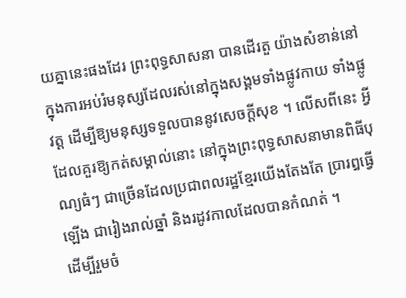យគ្នានេះផងដែរ ព្រះពុទ្ធសាសនា បានដើរតួ យ៉ាងសំខាន់នៅក្នុងការអប់រំមនុស្សដែលរស់នៅក្នុងសង្គមទាំងផ្លូវកាយ ទាំងផ្លូវត្ដ ដើម្បីឱ្យមនុស្សទទួលបាននូវសេចក្ដីសុខ ។ លើសពីនេះ អ្វីដែលគួរឱ្យកត់សម្គាល់នោះ នៅក្នុងព្រះពុទ្ធសាសនាមានពិធីបុណ្យធំៗ ជាច្រើនដែលប្រជាពលរដ្ឋខ្មែរយើងតែងតែ ប្រារឰធ្វើឡើង ជារៀងរាល់ឆ្នាំ និងរដូវកាលដែលបានកំណត់ ។
ដើម្បីរួមចំ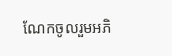ណែកចូលរួមអភិ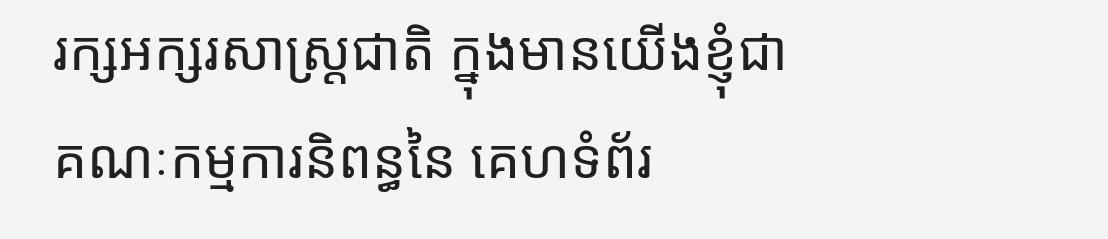រក្សអក្សរសាស្ដ្រជាតិ ក្នុងមានយើងខ្ញុំជាគណៈកម្មការនិពន្ធនៃ គេហទំព័រ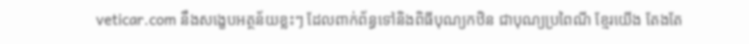veticar.com នឹងសង្ខេបអត្ថន័យខ្លះៗ ដែលពាក់ព័ន្ធទៅនិងពិធីបុណ្យកឋិន ជាបុណ្យប្រពៃណី ខ្មែរយើង តែងតែ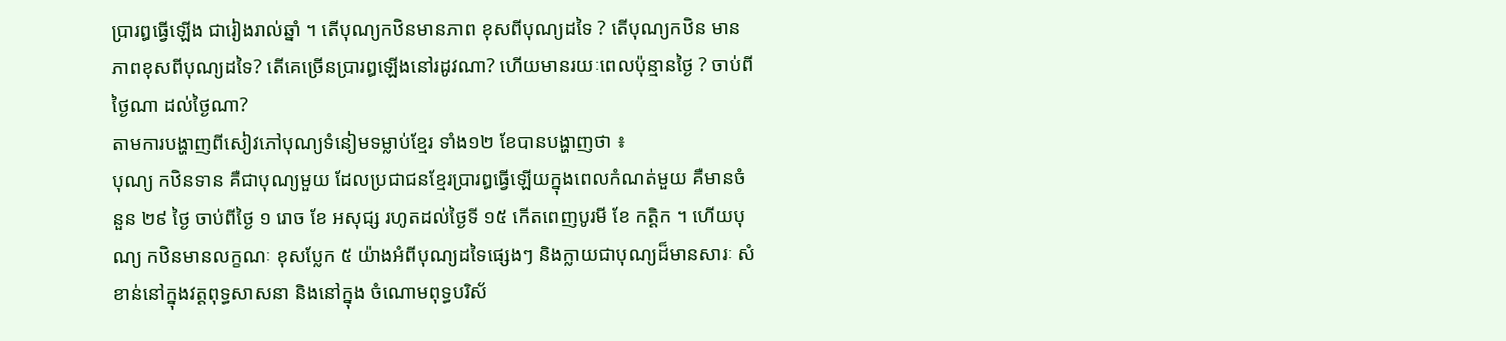ប្រារឰធ្វើឡើង ជារៀងរាល់ឆ្នាំ ។ តើបុណ្យកឋិនមានភាព ខុសពីបុណ្យដទៃ ? តើបុណ្យកឋិន មានភាពខុសពីបុណ្យដទៃ? តើគេច្រើនប្រារឰឡើងនៅរដូវណា? ហើយមានរយៈពេលប៉ុន្មានថ្ងៃ ? ចាប់ពីថ្ងៃណា ដល់ថ្ងៃណា?
តាមការបង្ហាញពីសៀវភៅបុណ្យទំនៀមទម្លាប់ខ្មែរ ទាំង១២ ខែបានបង្ហាញថា ៖
បុណ្យ កឋិនទាន គឺជាបុណ្យមួយ ដែលប្រជាជនខ្មែរប្រារឰធ្វើឡើយក្នុងពេលកំណត់មួយ គឺមានចំនួន ២៩ ថ្ងៃ ចាប់ពីថ្ងៃ ១ រោច ខែ អសុជ្ស រហូតដល់ថ្ងៃទី ១៥ កើតពេញបូរមី ខែ កត្ដិក ។ ហើយបុណ្យ កឋិនមានលក្ខណៈ ខុសប្លែក ៥ យ៉ាងអំពីបុណ្យដទៃផ្សេងៗ និងក្លាយជាបុណ្យដ៏មានសារៈ សំខាន់នៅក្នុងវត្ដពុទ្ធសាសនា និងនៅក្នុង ចំណោមពុទ្ធបរិស័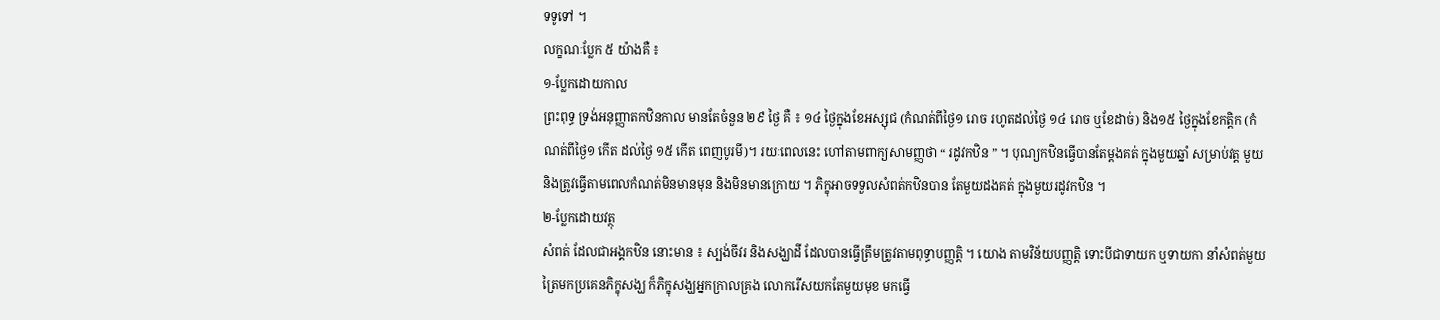ទទូទៅ ។
លក្ខណៈប្លែក ៥ យ៉ាងគឺ ៖
១-ប្លែកដោយកាល
ព្រះពុទ្ធ ទ្រង់អនុញ្ញាតកឋិនកាល មានតែចំនួន ២៩ ថ្ងៃ គឺ ៖ ១៤ ថ្ងៃក្នុងខែអស្សុជ (កំណត់ពីថ្ងៃ១ រោច រហូតដល់ថ្ងៃ ១៤ រោច ឬខែដាច់) និង១៥ ថ្ងៃក្នុងខែកត្ដិក (កំណត់ពីថ្ងៃ១ កើត ដល់ថ្ងៃ ១៥ កើត ពេញបូរមី)។ រយៈពេលនេះ ហៅតាមពាក្យសាមញ្ញថា “ រដូវកឋិន ” ។ បុណ្យកឋិនធ្វើបានតែម្ដងគត់ ក្នុងមួយឆ្នាំ សម្រាប់វត្ដ មួយ និងត្រូវធ្វើតាមពេលកំណត់មិនមានមុន និងមិនមានក្រោយ ។ ភិក្ខុអាចទទួលសំពត់កឋិនបាន តែមួយដងគត់ ក្នុងមួយរដូវកឋិន ។
២-ប្លែកដោយវត្ថុ
សំពត់ ដែលជាអង្គកឋិន នោះមាន ៖ ស្បង់ចីវរ និងសង្ឃាដី ដែលបានធ្វើត្រឹមត្រូវតាមពុទ្ធាបញ្ញត្តិ ។ យោង តាមវិន័យបញ្ញត្តិ ទោះបីជាទាយក ឬទាយកា នាំសំពត់មួយត្រៃមកប្រគេនភិក្ខុសង្ឃ ក៏ភិក្ខុសង្ឃអ្នកក្រាលគ្រង លោករើសយកតែមួយមុខ មកធ្វើ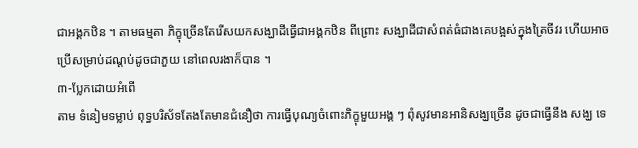ជាអង្គកឋិន ។ តាមធម្មតា ភិក្ខុច្រើនតែរើសយកសង្ឃាដីធ្វើជាអង្គកឋិន ពីព្រោះ សង្ឃាដីជាសំពត់ធំជាងគេបង្អស់ក្នុងត្រៃចីវរ ហើយអាចប្រើសម្រាប់ដណ្ដប់ដូចជាភួយ នៅពេលរងាក៏បាន ។
៣-ប្លែកដោយអំពើ
តាម ទំនៀមទម្លាប់ ពុទ្ធបរិស័ទតែងតែមានជំនឿថា ការធ្វើបុណ្យចំពោះភិក្ខុមួយអង្គ ៗ ពុំសូវមានអានិសង្ឃច្រើន ដូចជាធ្វើនឹង សង្ឃ ទេ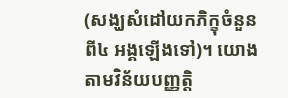(សង្ឃសំដៅយកភិក្ខុចំនួនពី៤ អង្គឡើងទៅ)។ យោងតាមវិន័យបញ្ញត្តិ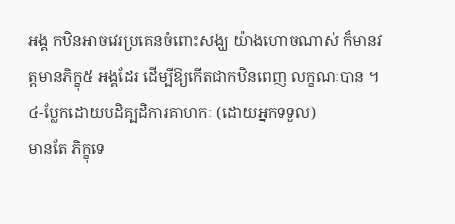អង្គ កឋិនអាចវេរប្រគេនចំពោះសង្ឃ យ៉ាងហោចណាស់ ក៏មានវត្ដមានភិក្ខុ៥ អង្គដែរ ដើម្បីឱ្យកើតជាកឋិនពេញ លក្ខណៈបាន ។
៤-ប្លែកដោយបដិគ្បដិការគាហកៈ (ដោយអ្នកទទួល)
មានតែ ភិក្ខុទេ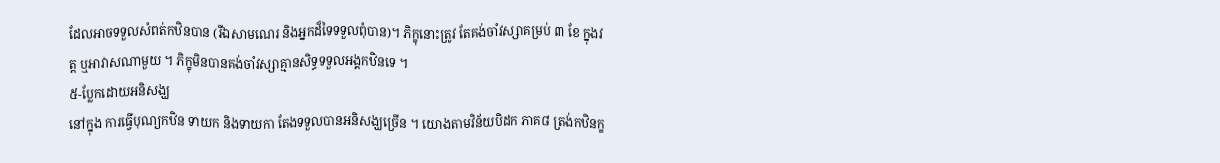ដែលអាចទទួលសំពត់កឋិនបាន (រីឯសាមណេរ និងអ្នកដ៏ទៃទទួលពុំបាន)។ ភិក្ខុនោះត្រូវ តែគង់ចាំវស្សាគម្រប់ ៣ ខែ ក្នុងវត្ដ ឬអាវាសណាមួយ ។ ភិក្ខុមិនបានគង់ចាំវស្សាគ្មានសិទ្ធទទួលអង្គកឋិនទេ ។
៥-ប្លែកដោយអនិសង្ឃ
នៅក្នុង ការធ្វើបុណ្យកឋិន ទាយក និងទាយកា តែងទទួលបានអនិសង្ឃច្រើន ។ យោងតាមវិន័យបិដក ភាគ៨ ត្រង់កឋិនក្ខ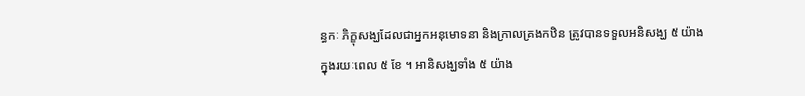ន្ធកៈ ភិក្ខុសង្ឃដែលជាអ្នកអនុមោទនា និងក្រាលគ្រងកឋិន ត្រូវបានទទួលអនិសង្ឃ ៥ យ៉ាង ក្នុងរយៈពេល ៥ ខែ ។ អានិសង្ឃទាំង ៥ យ៉ាង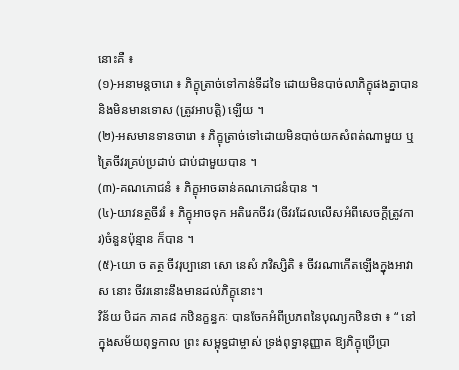នោះគឺ ៖
(១)-អនាមន្ដចារោ ៖ ភិក្ខុត្រាច់ទៅកាន់ទីដទៃ ដោយមិនបាច់លាភិក្ខុផងគ្នាបាន និងមិនមានទោស (ត្រូវអាបត្តិ) ឡើយ ។
(២)-អសមានទានចារោ ៖ ភិក្ខុត្រាច់ទៅដោយមិនបាច់យកសំពត់ណាមួយ ឬត្រៃចីវរគ្រប់ប្រដាប់ ជាប់ជាមួយបាន ។
(៣)-គណភោជនំ ៖ ភិក្ខុអាចឆាន់គណភោជនំបាន ។
(៤)-យាវនត្ថចីវរំ ៖ ភិក្ខុអាចទុក អតិរេកចីវរ (ចីវរដែលលើសអំពីសេចក្ដីត្រូវការ)ចំនួនប៉ុន្មាន ក៏បាន ។
(៥)-យោ ច តត្ថ ចីវរុប្បានោ សោ នេសំ ភវិស្សិតិ ៖ ចីវរណាកើតឡើងក្នុងអាវាស នោះ ចីវរនោះនឹងមានដល់ភិក្ខុនោះ។
វិន័យ បិដក ភាគ៨ កឋិនក្ខន្ធកៈ បានចែកអំពីប្រភពនៃបុណ្យកឋិនថា ៖ “ នៅក្នុងសម័យពុទ្ធកាល ព្រះ សម្ពុទ្ធជាម្ចាស់ ទ្រង់ពុទ្ធានុញ្ញាត ឱ្យភិក្ខុប្រើប្រា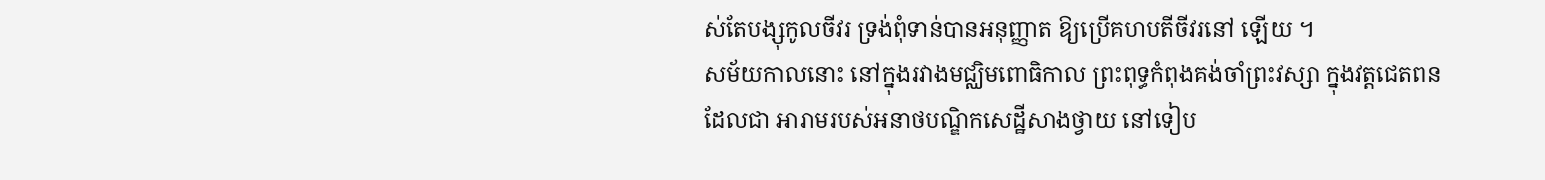ស់តែបង្សុកូលចីវរ ទ្រង់ពុំទាន់បានអនុញ្ញាត ឱ្យប្រើគហបតីចីវរនៅ ឡើយ ។
សម័យកាលនោះ នៅក្នុងរវាងមជ្ឈិមពោធិកាល ព្រះពុទ្ធកំពុងគង់ចាំព្រះវស្សា ក្នុងវត្ដជេតពន ដែលជា អារាមរបស់អនាថបណ្ឌិកសេដ្ឋីសាងថ្វាយ នៅទៀប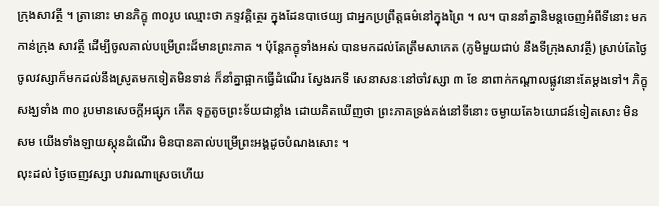ក្រុងសាវត្ថី ។ ត្រានោះ មានភិក្ខុ ៣០រូប ឈ្មោះថា ភទ្ទវគ្គិត្ថេរ ក្នុងដែនបាថេយ្យ ជាអ្នកប្រព្រឹត្តធម៌នៅក្នុងព្រៃ ។ ល។ បាននាំគ្នានិមន្តចេញអំពីទីនោះ មកកាន់ក្រុង សាវត្ថី ដើម្បីចូលគាល់បម្រើព្រះដ៏មានព្រះភាគ ។ ប៉ុន្តែភក្ខុទាំងអស់ បានមកដល់តែត្រឹមសាកេត (ភូមិមួយជាប់ នឹងទីក្រុងសាវត្ថី) ស្រាប់តែថ្ងៃចូលវស្សាក៏មកដល់នឹងស្រូតមកទៀតមិនទាន់ ក៏នាំគ្នាផ្អាកធ្វើដំណើរ ស្វែងរកទី សេនាសនៈនៅចាំវស្សា ៣ ខែ នាពាក់កណ្តាលផ្លូវនោះតែម្ដងទៅ។ ភិក្ខុសង្ឃទាំង ៣០ រូបមានសេចក្ដីអផ្សុក កើត ទុក្ខតូចព្រះទ័យជាខ្លាំង ដោយគិតឃើញថា ព្រះភាគទ្រង់គង់នៅទីនោះ ចម្ងាយតែ៦យោជន៍ទៀតសោះ មិនសម យើងទាំងឡាយស្កុនដំណើរ មិនបានគាល់បម្រើព្រះអង្គដូចបំណងសោះ ។
លុះដល់ ថ្ងៃចេញវស្សា បវារណាស្រេចហើយ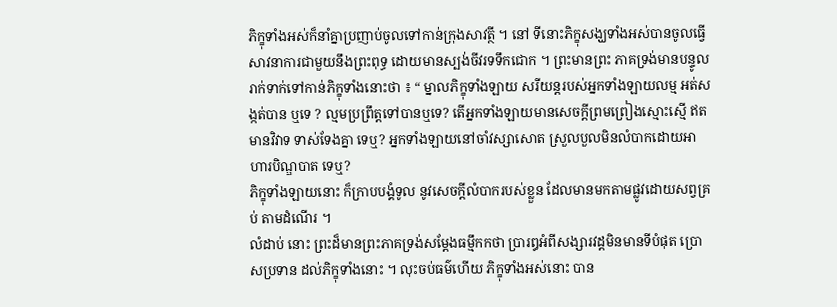ភិក្ខុទាំងអស់ក៏នាំគ្នាប្រញាប់ចូលទៅកាន់ក្រុងសាវត្ថី ។ នៅ ទីនោះភិក្ខុសង្ឃទាំងអស់បានចូលធ្វើសាវនាការជាមួយនឹងព្រះពុទ្ធ ដោយមានស្បង់ចីវរទទឹកជោក ។ ព្រះមានព្រះ ភាគទ្រង់មានបន្ទូលរាក់ទាក់ទៅកាន់ភិក្ខុទាំងនោះថា ៖ “ ម្នាលភិក្ខុទាំងឡាយ សរីយន្ដរបស់អ្នកទាំងឡាយលម្ម អត់សង្កត់បាន ឬទេ ? ល្មមប្រព្រឹត្ដទៅបានឬទេ? តើអ្នកទាំងឡាយមានសេចក្ដីព្រមព្រៀងស្មោះស្មើ ឥតមានវិវាទ ទាស់ទែងគ្នា ទេឬ? អ្នកទាំងឡាយនៅចាំវស្សាសោត ស្រួលបួលមិនលំបាកដោយអាហារបិណ្ឌបាត ទេឬ?
ភិក្ខុទាំងឡាយនោះ ក៏ក្រាបបង្គំទូល នូវសេចក្ដីលំបាករបស់ខ្លួន ដែលមានមកតាមផ្លូវដោយសព្វគ្រប់ តាមដំណើរ ។
លំដាប់ នោះ ព្រះដ៏មានព្រះភាគទ្រង់សម្ដែងធម្មឹកកថា ប្រារឰអំពីសង្សារវដ្ដមិនមានទីបំផុត ប្រោសប្រទាន ដល់ភិក្ខុទាំងនោះ ។ លុះចប់ធម៌ហើយ ភិក្ខុទាំងអស់នោះ បាន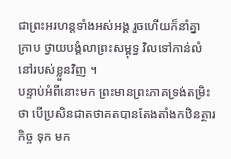ជាព្រះអរហន្តទាំងអស់អង្គ រួចហើយក៏នាំគ្នា ក្រាប ថ្វាយបង្គំលាព្រះសម្ពុទ្ធ វិលទៅកាន់លំនៅរបស់ខ្លួនវិញ ។
បន្ទាប់អំពីនោះមក ព្រះមានព្រះភាគទ្រង់តម្រិះថា បើប្រសិនជាតថាគតបានតែងតាំងកឋិនត្ថារកិច្ច ទុក មក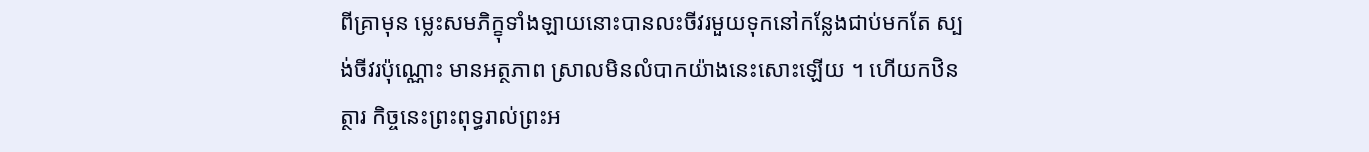ពីគ្រាមុន ម្លេះសមភិក្ខុទាំងឡាយនោះបានលះចីវរមួយទុកនៅកន្លែងជាប់មកតែ ស្បង់ចីវរប៉ុណ្ណោះ មានអត្ថភាព ស្រាលមិនលំបាកយ៉ាងនេះសោះឡើយ ។ ហើយកឋិនត្ថារ កិច្ចនេះព្រះពុទ្ធរាល់ព្រះអ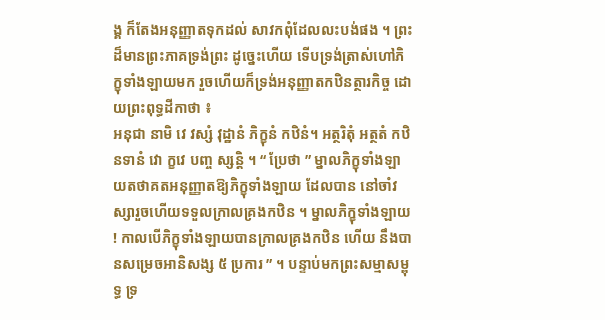ង្គ ក៏តែងអនុញ្ញាតទុកដល់ សាវកពុំដែលលះបង់ផង ។ ព្រះដ៏មានព្រះភាគទ្រង់ព្រះ ដូច្នេះហើយ ទើបទ្រង់ត្រាស់ហៅភិក្ខុទាំងឡាយមក រួចហើយក៏ទ្រង់អនុញ្ញាតកឋិនត្ថារកិច្ច ដោយព្រះពុទ្ធដីកាថា ៖
អនុជា នាមិ វេ វស្សំ វុដ្ឋានំ ភិក្ខុនំ កឋិនំ។ អត្ថរិតុំ អត្ថតំ កឋិនទានំ វោ ក្ខវេ បញ្ច ស្សន្ដិ ។ “ ប្រែថា ” ម្នាលភិក្ខុទាំងឡាយតថាគតអនុញ្ញាតឱ្យភិក្ខុទាំងឡាយ ដែលបាន នៅចាំវស្សារួចហើយទទួលក្រាលគ្រងកឋិន ។ ម្នាលភិក្ខុទាំងឡាយ ! កាលបើភិក្ខុទាំងឡាយបានក្រាលគ្រងកឋិន ហើយ នឹងបានសម្រេចអានិសង្ស ៥ ប្រការ ” ។ បន្ទាប់មកព្រះសម្មាសម្ពុទ្ធ ទ្រ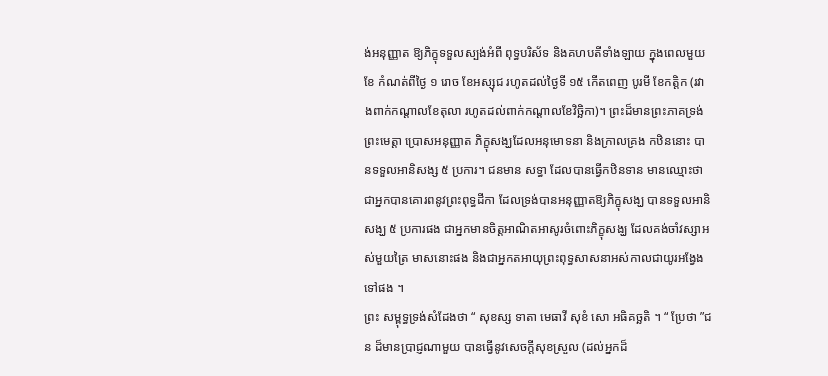ង់អនុញ្ញាត ឱ្យភិក្ខុទទួលស្បង់អំពី ពុទ្ធបរិស័ទ និងគហបតីទាំងឡាយ ក្នុងពេលមួយខែ កំណត់ពីថ្ងៃ ១ រោច ខែអស្សុជ រហូតដល់ថ្ងៃទី ១៥ កើតពេញ បូរមី ខែកត្ដិក (រវាងពាក់កណ្ដាលខែតុលា រហូតដល់ពាក់កណ្ដាលខែវិច្ឆិកា)។ ព្រះដ៏មានព្រះភាគទ្រង់ព្រះមេត្ដា ប្រោសអនុញ្ញាត ភិក្ខុសង្ឃដែលអនុមោទនា និងក្រាលគ្រង កឋិននោះ បានទទួលអានិសង្ស ៥ ប្រការ។ ជនមាន សទ្ធា ដែលបានធ្វើកឋិនទាន មានឈ្មោះថា ជាអ្នកបានគោរពនូវព្រះពុទ្ធដីកា ដែលទ្រង់បានអនុញ្ញាតឱ្យភិក្ខុសង្ឃ បានទទួលអានិសង្ឃ ៥ ប្រការផង ជាអ្នកមានចិត្តអាណិតអាសូរចំពោះភិក្ខុសង្ឃ ដែលគង់ចាំវស្សាអស់មួយត្រៃ មាសនោះផង និងជាអ្នកតអាយុព្រះពុទ្ធសាសនាអស់កាលជាយូរអង្វែងទៅផង ។
ព្រះ សម្ពុទ្ធទ្រង់សំដែងថា “ សុខស្ស ទាតា មេធាវី សុខំ សោ អធិគច្ឆតិ ។ “ ប្រែថា ”ជន ដ៏មានប្រាជ្ញណាមួយ បានធ្វើនូវសេចក្ដីសុខស្រួល (ដល់អ្នកដ៏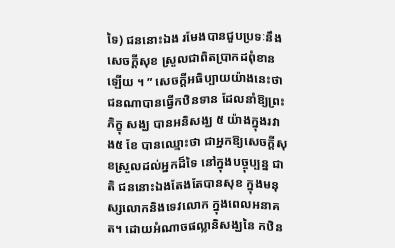ទៃ) ជននោះឯង រមែងបានជួបប្រទៈនឹងសេចក្ដីសុខ ស្រួលជាពិតប្រាកដពុំខានឡើយ ។ ” សេចក្ដីអធិប្បាយយ៉ាងនេះថា ជនណាបានធ្វើកឋិនទាន ដែលនាំឱ្យព្រះភិក្ខុ សង្ឃ បានអនិសង្ឃ ៥ យ៉ាងក្នុងរវាង៥ ខែ បានឈ្មោះថា ជាអ្នកឱ្យសេចក្ដីសុខស្រួលដល់អ្នកដ៏ទៃ នៅក្នុងបច្ចុប្បន្ន ជាតិ ជននោះឯងតែងតែបានសុខ ក្នុងមនុស្សលោកនិងទេវលោក ក្នុងពេលអនាគត។ ដោយអំណាចផល្លានិសង្ឃនៃ កឋិន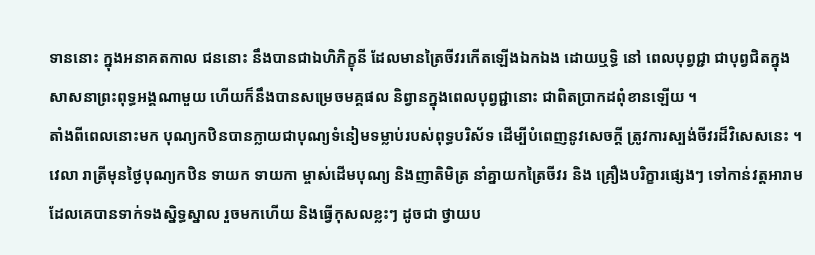ទាននោះ ក្នុងអនាគតកាល ជននោះ នឹងបានជាឯហិភិក្ខុនី ដែលមានត្រៃចីវរកើតឡើងឯកឯង ដោយឬទ្ធិ នៅ ពេលបុព្វជ្ជា ជាបុព្វជិតក្នុងសាសនាព្រះពុទ្ធអង្គណាមួយ ហើយក៏នឹងបានសម្រេចមគ្គផល និព្វានក្នុងពេលបុព្វជ្ជានោះ ជាពិតប្រាកដពុំខានឡើយ ។
តាំងពីពេលនោះមក បុណ្យកឋិនបានក្លាយជាបុណ្យទំនៀមទម្លាប់របស់ពុទ្ធបរិស័ទ ដើម្បីបំពេញនូវសេចក្ដី ត្រូវការស្បង់ចីវរដ៏វិសេសនេះ ។
វេលា រាត្រីមុនថ្ងៃបុណ្យកឋិន ទាយក ទាយកា ម្ចាស់ដើមបុណ្យ និងញាតិមិត្រ នាំគ្នាយកត្រៃចីវរ និង គ្រឿងបរិក្ខារផ្សេងៗ ទៅកាន់វត្ដអារាម ដែលគេបានទាក់ទងស្និទ្ធស្នាល រួចមកហើយ និងធ្វើកុសលខ្លះៗ ដូចជា ថ្វាយប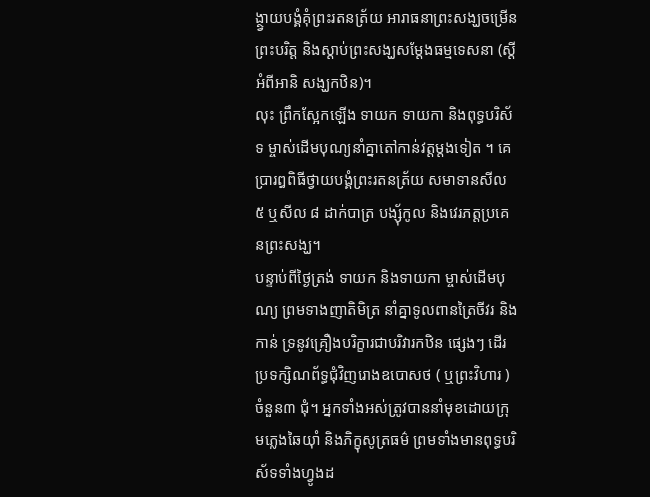ង្ថ្វាយបង្គំគុំព្រះរតនត្រ័យ អារាធនាព្រះសង្ឃចម្រើនព្រះបរិត្ដ និងស្ដាប់ព្រះសង្ឃសម្ដែងធម្មទេសនា (ស្ដីអំពីអានិ សង្ឃកឋិន)។
លុះ ព្រឹកស្អែកឡើង ទាយក ទាយកា និងពុទ្ធបរិស័ទ ម្ចាស់ដើមបុណ្យនាំគ្នាតៅកាន់វត្ដម្ដងទៀត ។ គេ ប្រារឰពិធីថ្វាយបង្គំព្រះរតនត្រ័យ សមាទានសីល ៥ ឬសីល ៨ ដាក់បាត្រ បង្សុ័កូល និងវេរភត្ដប្រគេនព្រះសង្ឃ។
បន្ទាប់ពីថ្ងៃត្រង់ ទាយក និងទាយកា ម្ចាស់ដើមបុណ្យ ព្រមទាងញាតិមិត្រ នាំគ្នាទូលពានត្រៃចីវរ និងកាន់ ទ្រនូវគ្រឿងបរិក្ខារជាបរិវារកឋិន ផ្សេងៗ ដើរប្រទក្សិណព័ទ្ធជុំវិញរោងឧបោសថ ( ឬព្រះវិហារ ) ចំនួន៣ ជុំ។ អ្នកទាំងអស់ត្រូវបាននាំមុខដោយក្រុមភ្លេងឆៃយ៉ាំ និងភិក្ខុសូត្រធម៌ ព្រមទាំងមានពុទ្ធបរិស័ទទាំងហ្វូងដ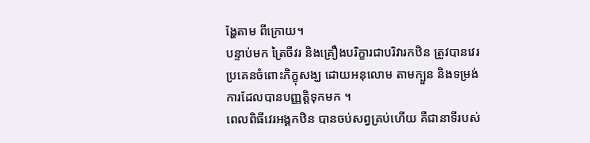ង្ហែតាម ពីក្រោយ។
បន្ទាប់មក ត្រៃចីវរ និងគ្រឿងបរិក្ខារជាបរិវារកឋិន ត្រូវបានវេរប្រគេនចំពោះភិក្ខុសង្ឃ ដោយអនុលោម តាមក្បួន និងទម្រង់ការដែលបានបញ្ញត្តិទុកមក ។
ពេលពិធីវេរអង្គកឋិន បានចប់សព្វគ្រប់ហើយ គឺជានាទីរបស់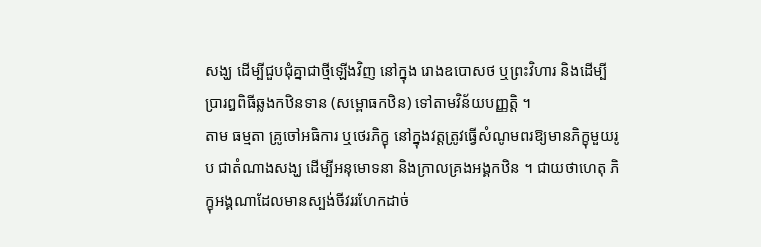សង្ឃ ដើម្បីជួបជុំគ្នាជាថ្មីឡើងវិញ នៅក្នុង រោងឧបោសថ ឬព្រះវិហារ និងដើម្បីប្រារឰពិធីឆ្លងកឋិនទាន (សម្ពោធកឋិន) ទៅតាមវិន័យបញ្ញត្តិ ។
តាម ធម្មតា គ្រូចៅអធិការ ឬថេរភិក្ខុ នៅក្នុងវត្ដត្រូវធ្វើសំណូមពរឱ្យមានភិក្ខុមួយរូប ជាតំណាងសង្ឃ ដើម្បីអនុមោទនា និងក្រាលគ្រងអង្គកឋិន ។ ជាយថាហេតុ ភិក្ខុអង្គណាដែលមានស្បង់ចីវររហែកដាច់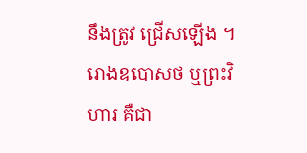នឹងត្រូវ ជ្រើសឡើង ។ រោងឧបោសថ ឬព្រះវិហារ គឺជា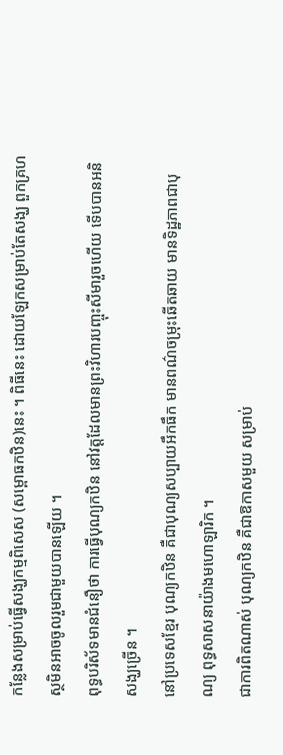កន្លែងសម្រាប់ធ្វើសង្ឃកម្មពិសេស (សម្ពោធកឋិន)នេះ ។ ពិធីនេះ ដោយឡែកសម្រាប់តែសង្ឃ ពួកគ្រហស្ថមិនអាចចូលរួមជាមួយបានឡើយ ។
ពុទ្ធបរិស័ទមានជំនឿថា ការធ្វើបុណ្យកឋិន នៅវត្ដដែលមានព្រះវិហារបញ្ចុះសីមារួចហើយ ទើបបានអនិ សង្ឃច្រើន ។
នៅប្រទេសខ្មែរ បុណ្យកឋិន គឺជាបុណ្យសប្បាយអឹកធឹក មានពណ៌ចម្រុះឆើតឆាយ មានទិដ្ឋភាពជាបុណ្យ ពុទ្ធសាសនាយ៉ាងមហោឡារិក ។
ជាការពិតណាស់ បុណ្យកឋិន គឺជាឱកាសមួយ សម្រាប់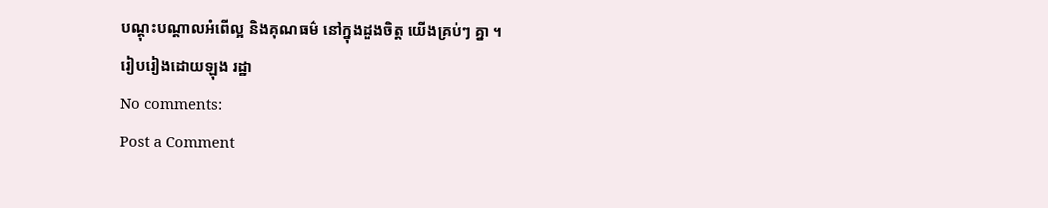បណ្តុះបណ្តាលអំពើល្អ និងគុណធម៌ នៅក្នុងដួងចិត្ត យើងគ្រប់ៗ គ្នា ។
រៀបរៀងដោយឡុង រដ្ឋា
No comments:
Post a Comment